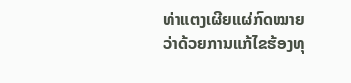ທ່າແຕງເຜີຍແຜ່ກົດໝາຍວ່າດ້ວຍການແກ້ໄຂຮ້ອງທຸ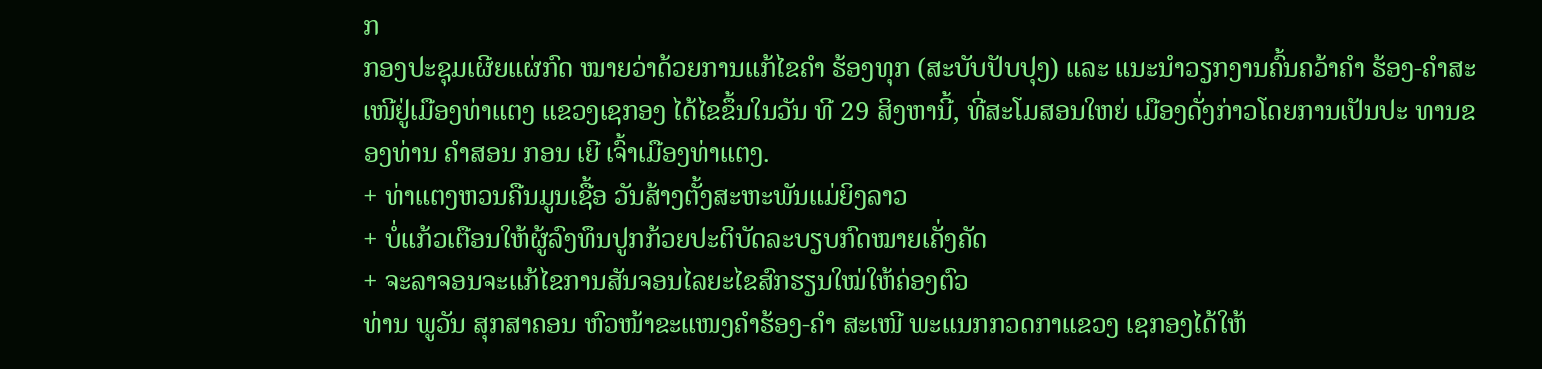ກ
ກອງປະຊຸມເຜີຍແຜ່ກົດ ໝາຍວ່າດ້ວຍການແກ້ໄຂຄຳ ຮ້ອງທຸກ (ສະບັບປັບປຸງ) ແລະ ແນະນຳວຽກງານຄົ້ນຄວ້າຄຳ ຮ້ອງ-ຄຳສະເໜີຢູ່ເມືອງທ່າແຕງ ແຂວງເຊກອງ ໄດ້ໄຂຂຶ້ນໃນວັນ ທີ 29 ສິງຫານີ້, ທີ່ສະໂມສອນໃຫຍ່ ເມືອງດັ່ງກ່າວໂດຍການເປັນປະ ທານຂອງທ່ານ ຄຳສອນ ກອນ ເຍີ ເຈົ້າເມືອງທ່າແຕງ.
+ ທ່າແຕງຫວນຄືນມູນເຊື້ອ ວັນສ້າງຕັ້ງສະຫະພັນແມ່ຍິງລາວ
+ ບໍ່ແກ້ວເຕືອນໃຫ້ຜູ້ລົງທຶນປູກກ້ວຍປະຕິບັດລະບຽບກົດໝາຍເຄັ່ງຄັດ
+ ຈະລາຈອນຈະແກ້ໄຂການສັນຈອນໄລຍະໄຂສົກຮຽນໃໝ່ໃຫ້ຄ່ອງຕົວ
ທ່ານ ພູວັນ ສຸກສາຄອນ ຫົວໜ້າຂະແໜງຄຳຮ້ອງ-ຄຳ ສະເໜີ ພະແນກກວດກາແຂວງ ເຊກອງໄດ້ໃຫ້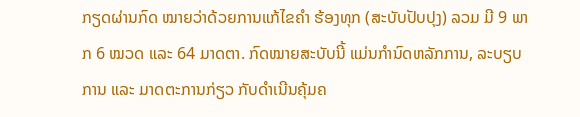ກຽດຜ່ານກົດ ໝາຍວ່າດ້ວຍການແກ້ໄຂຄຳ ຮ້ອງທຸກ (ສະບັບປັບປຸງ) ລວມ ມີ 9 ພາກ 6 ໝວດ ແລະ 64 ມາດຕາ. ກົດໝາຍສະບັບນີ້ ແມ່ນກຳນົດຫລັກການ, ລະບຽບ ການ ແລະ ມາດຕະການກ່ຽວ ກັບດຳເນີນຄຸ້ມຄ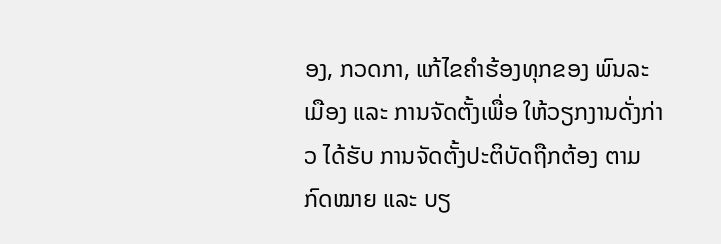ອງ, ກວດກາ, ແກ້ໄຂຄຳຮ້ອງທຸກຂອງ ພົນລະ ເມືອງ ແລະ ການຈັດຕັ້ງເພື່ອ ໃຫ້ວຽກງານດັ່ງກ່າວ ໄດ້ຮັບ ການຈັດຕັ້ງປະຕິບັດຖືກຕ້ອງ ຕາມກົດໝາຍ ແລະ ບຽ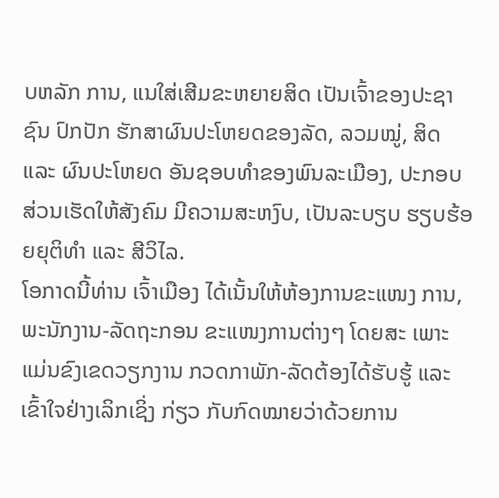ບຫລັກ ການ, ແນໃສ່ເສີມຂະຫຍາຍສິດ ເປັນເຈົ້າຂອງປະຊາຊົນ ປົກປັກ ຮັກສາຜົນປະໂຫຍດຂອງລັດ, ລວມໝູ່, ສິດ ແລະ ຜົນປະໂຫຍດ ອັນຊອບທຳຂອງພົນລະເມືອງ, ປະກອບສ່ວນເຮັດໃຫ້ສັງຄົມ ມີຄວາມສະຫງົບ, ເປັນລະບຽບ ຮຽບຮ້ອຍຍຸຕິທຳ ແລະ ສີວິໄລ.
ໂອກາດນີ້ທ່ານ ເຈົ້າເມືອງ ໄດ້ເນັ້ນໃຫ້ຫ້ອງການຂະແໜງ ການ, ພະນັກງານ-ລັດຖະກອນ ຂະແໜງການຕ່າງໆ ໂດຍສະ ເພາະແມ່ນຂົງເຂດວຽກງານ ກວດກາພັກ-ລັດຕ້ອງໄດ້ຮັບຮູ້ ແລະ ເຂົ້າໃຈຢ່າງເລິກເຊິ່ງ ກ່ຽວ ກັບກົດໝາຍວ່າດ້ວຍການ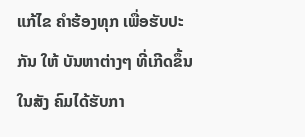ແກ້ໄຂ ຄຳຮ້ອງທຸກ ເພື່ອຮັບປະກັນ ໃຫ້ ບັນຫາຕ່າງໆ ທີ່ເກີດຂຶ້ນໃນສັງ ຄົມໄດ້ຮັບກາ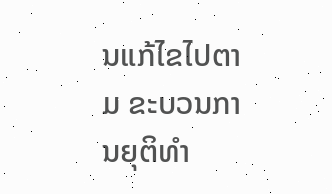ນແກ້ໄຂໄປຕາມ ຂະບວນການຍຸຕິທຳ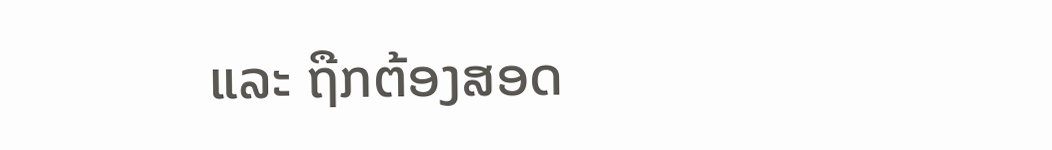ແລະ ຖືກຕ້ອງສອດ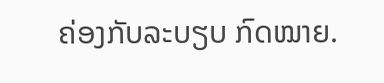ຄ່ອງກັບລະບຽບ ກົດໝາຍ.